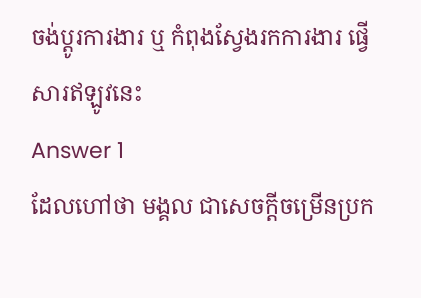ចង់ប្តូរការងារ ឬ កំពុងស្វែងរកការងារ ផ្វើសារឥឡូវនេះ
Answer 1
ដែលហៅថា មង្គល ជាសេចក្តីចម្រើនប្រក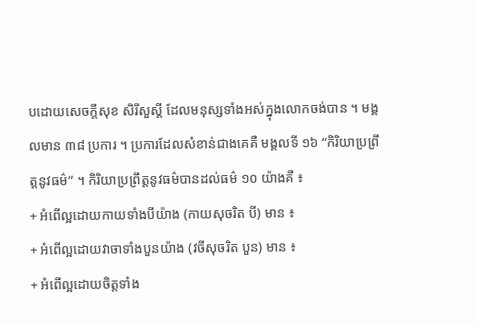បដោយសេចក្តីសុខ សិរីសួស្តី ដែលមនុស្សទាំងអស់ក្នុងលោកចង់បាន ។ មង្គលមាន ៣៨ ប្រការ ។ ប្រការដែលសំខាន់ជាងគេគឺ មង្គលទី ១៦ “កិរិយាប្រព្រឹត្តនូវធម៌” ។ កិរិយាប្រព្រឹត្តនូវធម៌បានដល់ធម៌ ១០ យ៉ាងគឺ ៖
+ អំពើល្អដោយកាយទាំងបីយ៉ាង (កាយសុចរិត បី) មាន ៖
+ អំពើល្អដោយវាចាទាំងបួនយ៉ាង (វចីសុចរិត បួន) មាន ៖
+ អំពើល្អដោយចិត្តទាំង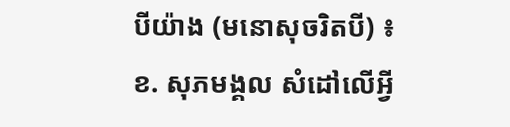បីយ៉ាង (មនោសុចរិតបី) ៖
ខ. សុភមង្គល សំដៅលើអ្វី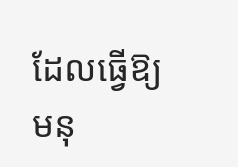ដែលធ្វើឱ្យមនុ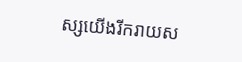ស្សយើងរីករាយស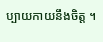ប្បាយកាយនឹងចិត្ត ។